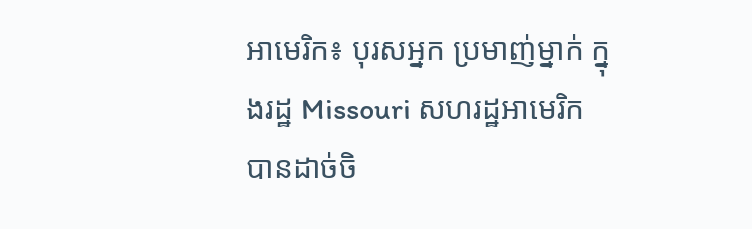អាមេរិក៖ បុរសអ្នក ប្រមាញ់ម្នាក់ ក្នុងរដ្ឋ Missouri សហរដ្ឋអាមេរិក បានដាច់ចិ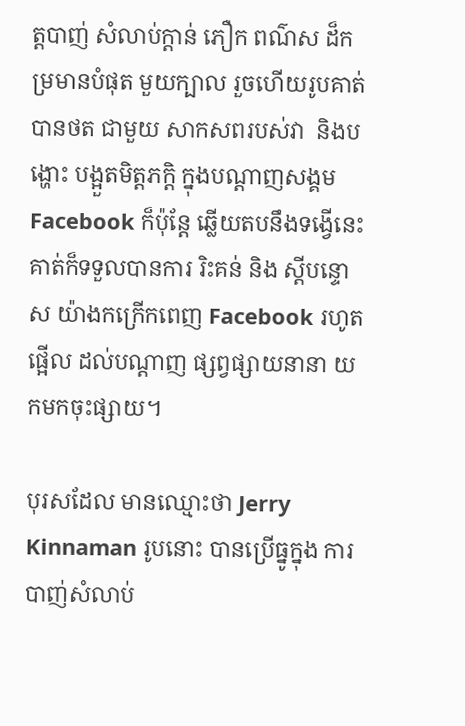ត្តបាញ់ សំលាប់ក្តាន់ ភឿក ពណ៌ស ដ៏កម្រមានបំផុត មួយក្បាល រួចហើយរូបគាត់ បានថត ជាមួយ សាកសពរបស់វា  និងបង្ហោះ បង្អួតមិត្តភក្តិ ក្នុងបណ្តាញសង្គម Facebook ក៏ប៉ុន្តែ ឆ្លើយតបនឹងទង្វើនេះ គាត់ក៏ទទួលបានការ រិះគន់ និង ស្តីបន្ទោស យ៉ាងកក្រើកពេញ Facebook រហូតផ្អើល ដល់បណ្តាញ ផ្សព្វផ្សាយនានា យកមកចុះផ្សាយ។

បុរសដែល មានឈ្មោះថា Jerry Kinnaman រូបនោះ បានប្រើធ្នូក្នុង ការបាញ់សំលាប់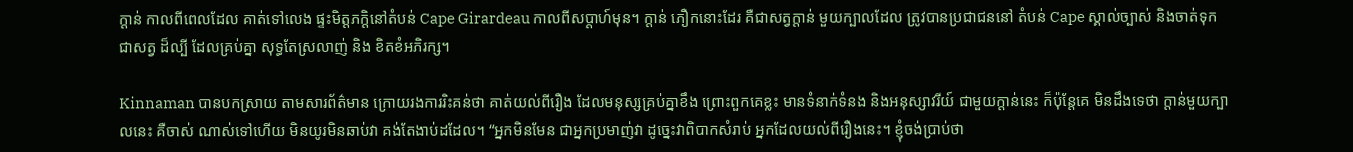ក្តាន់ កាលពីពេលដែល គាត់ទៅលេង ផ្ទះមិត្តភក្តិនៅតំបន់ Cape Girardeau កាលពីសប្តាហ៍មុន។ ក្តាន់ ភឿកនោះដែរ គឺជាសត្វក្តាន់ មួយក្បាលដែល ត្រូវបានប្រជាជននៅ តំបន់ Cape ស្គាល់ច្បាស់ និងចាត់ទុក ជាសត្វ ដ៏ល្បី ដែលគ្រប់គ្នា សុទ្ធតែស្រលាញ់ និង ខិតខំអភិរក្ស។

Kinnaman បានបកស្រាយ តាមសារព័ត៌មាន ក្រោយរងការរិះគន់ថា គាត់យល់ពីរឿង ដែលមនុស្សគ្រប់គ្នាខឹង ព្រោះពួកគេខ្លះ មានទំនាក់ទំនង និងអនុស្សាវរីយ៍ ជាមួយក្តាន់នេះ ក៏ប៉ុន្តែគេ មិនដឹងទេថា ក្តាន់មួយក្បាលនេះ គឺចាស់ ណាស់ទៅហើយ មិនយូរមិនឆាប់វា គង់តែងាប់ដដែល។ “អ្នកមិនមែន ជាអ្នកប្រមាញ់វា ដូច្នេះវាពិបាកសំរាប់ អ្នកដែលយល់ពីរឿងនេះ។ ខ្ញុំចង់ប្រាប់ថា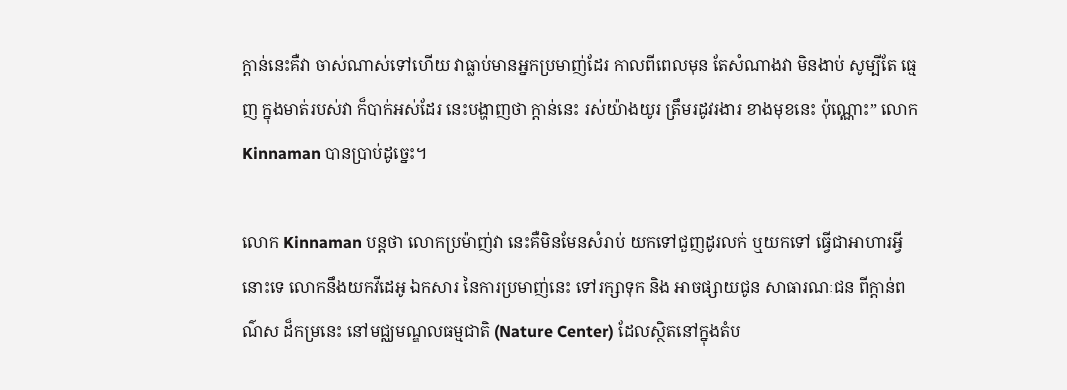ក្តាន់នេះគឺវា ចាស់ណាស់ទៅហើយ វាធ្លាប់មានអ្នកប្រមាញ់ដែរ កាលពីពេលមុន តែសំណាងវា មិនងាប់ សូម្បីតែ ធ្មេញ ក្នុងមាត់របស់វា ក៏បាក់អស់ដែរ នេះបង្ហាញថា ក្តាន់នេះ រស់យ៉ាងយូរ ត្រឹមរដូវរងារ ខាងមុខនេះ ប៉ុណ្ណោះ” លោក Kinnaman បានប្រាប់ដូច្នេះ។

លោក Kinnaman បន្តថា លោកប្រម៉ាញ់វា នេះគឺមិនមែនសំរាប់ យកទៅជួញដូរលក់ ឬយកទៅ ធ្វើជាអាហារអ្វីនោះទេ លោកនឹងយកវីដេអូ ឯកសារ នៃការប្រមាញ់នេះ ទៅរក្សាទុក និង អាចផ្សាយជូន សាធារណៈជន ពីក្តាន់ពណ៌ស ដ៏កម្រនេះ នៅមជ្ឈមណ្ឌលធម្មជាតិ (Nature Center) ដែលស្ថិតនៅក្នុងតំប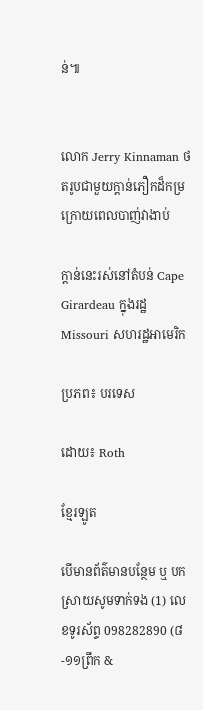ន់៕


លោក Jerry Kinnaman ថតរូបជាមួយក្តាន់ភឿកដ៏កម្រ ក្រោយពេលបាញ់វាងាប់

ក្តាន់នេះរស់នៅតំបន់ Cape Girardeau ក្នុងរដ្ឋ Missouri សហរដ្ឋអាមេរិក

ប្រភព៖ បរទេស

ដោយ៖ Roth

ខ្មែរឡូត

បើមានព័ត៌មានបន្ថែម ឬ បកស្រាយសូមទាក់ទង (1) លេខទូរស័ព្ទ 098282890 (៨-១១ព្រឹក &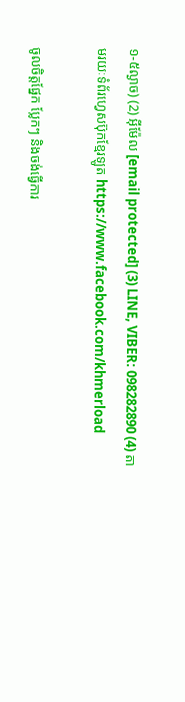១-៥ល្ងាច) (2) អ៊ីម៉ែល [email protected] (3) LINE, VIBER: 098282890 (4) តាមរយៈទំព័រហ្វេសប៊ុកខ្មែរឡូត https://www.facebook.com/khmerload

ចូលចិត្តផ្នែក ប្លែកៗ និងចង់ធ្វើការ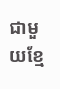ជាមួយខ្មែ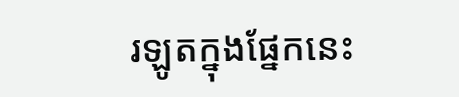រឡូតក្នុងផ្នែកនេះ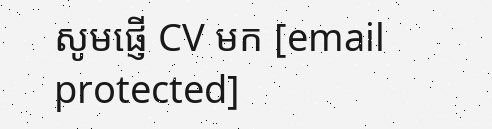សូមផ្ញើ CV មក [email protected]